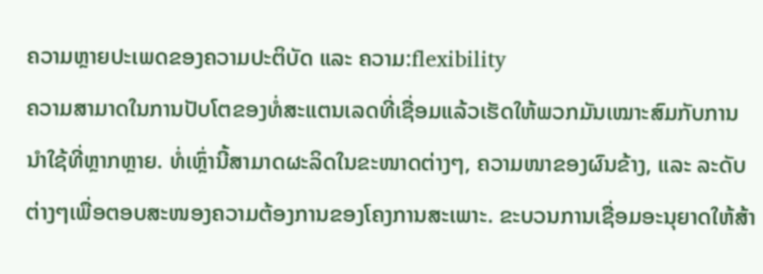ຄວາມຫຼາຍປະເພດຂອງຄວາມປະຕິບັດ ແລະ ຄວາມ:flexibility
ຄວາມສາມາດໃນການປັບໂຕຂອງທໍ່ສະແຕນເລດທີ່ເຊື່ອມແລ້ວເຮັດໃຫ້ພວກມັນເໝາະສົມກັບການນຳໃຊ້ທີ່ຫຼາກຫຼາຍ. ທໍ່ເຫຼົ່ານີ້ສາມາດຜະລິດໃນຂະໜາດຕ່າງໆ, ຄວາມໜາຂອງຜົນຂ້າງ, ແລະ ລະດັບຕ່າງໆເພື່ອຕອບສະໜອງຄວາມຕ້ອງການຂອງໂຄງການສະເພາະ. ຂະບວນການເຊື່ອມອະນຸຍາດໃຫ້ສ້າ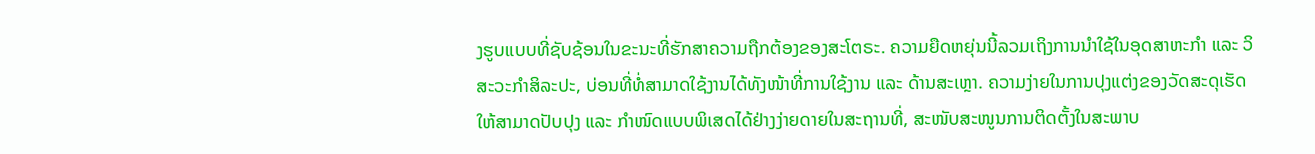ງຮູບແບບທີ່ຊັບຊ້ອນໃນຂະນະທີ່ຮັກສາຄວາມຖືກຕ້ອງຂອງສະໂຕຣະ. ຄວາມຍືດຫຍຸ່ນນີ້ລວມເຖິງການນຳໃຊ້ໃນອຸດສາຫະກຳ ແລະ ວິສະວະກຳສິລະປະ, ບ່ອນທີ່ທໍ່ສາມາດໃຊ້ງານໄດ້ທັງໜ້າທີ່ການໃຊ້ງານ ແລະ ດ້ານສະເຫຼາ. ຄວາມງ່າຍໃນການປຸງແຕ່ງຂອງວັດສະດຸເຮັດໃຫ້ສາມາດປັບປຸງ ແລະ ກຳໜົດແບບພິເສດໄດ້ຢ່າງງ່າຍດາຍໃນສະຖານທີ່, ສະໜັບສະໜູນການຕິດຕັ້ງໃນສະພາບ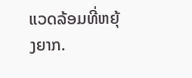ແວດລ້ອມທີ່ຫຍຸ້ງຍາກ.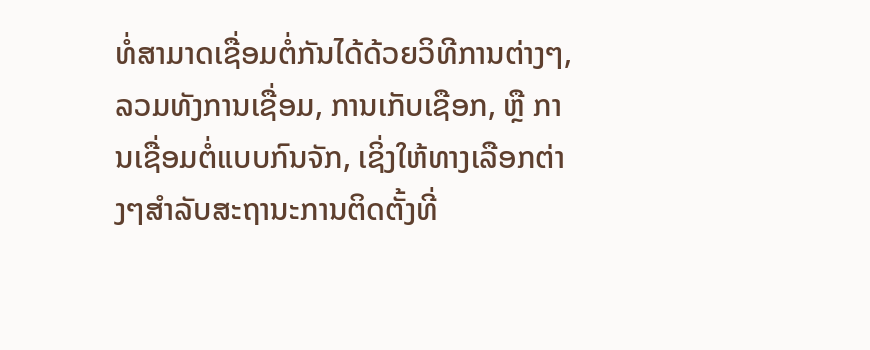ທໍ່ສາມາດເຊື່ອມຕໍ່ກັນໄດ້ດ້ວຍວິທີການຕ່າງໆ, ລວມທັງການເຊື່ອມ, ການເກັບເຊືອກ, ຫຼື ການເຊື່ອມຕໍ່ແບບກົນຈັກ, ເຊິ່ງໃຫ້ທາງເລືອກຕ່າງໆສຳລັບສະຖານະການຕິດຕັ້ງທີ່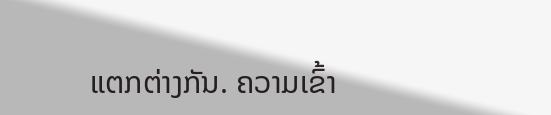ແຕກຕ່າງກັນ. ຄວາມເຂົ້າ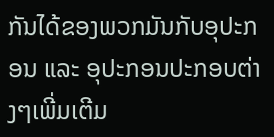ກັນໄດ້ຂອງພວກມັນກັບອຸປະກອນ ແລະ ອຸປະກອນປະກອບຕ່າງໆເພີ່ມເຕີມ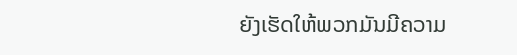ຍັງເຮັດໃຫ້ພວກມັນມີຄວາມ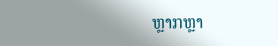ຫຼາກຫຼາ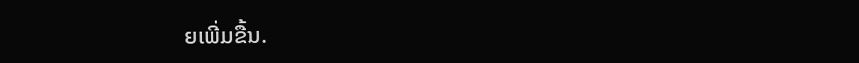ຍເພີ່ມຂື້ນ.